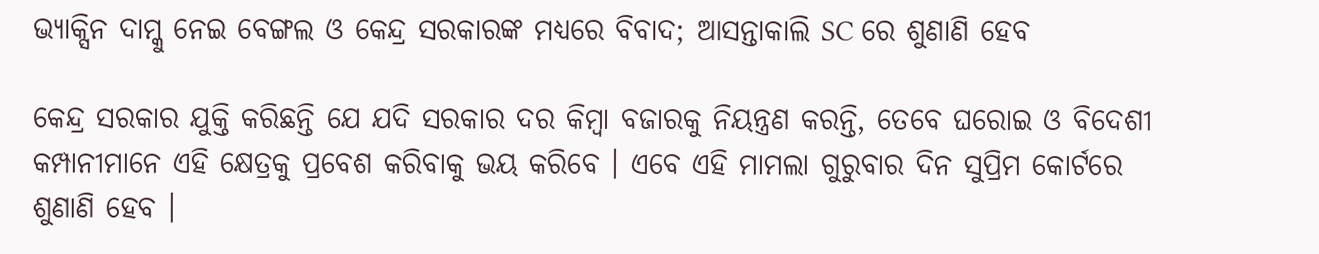ଭ୍ୟାକ୍ସିନ ଦାମ୍କୁ ନେଇ ବେଙ୍ଗଲ ଓ କେନ୍ଦ୍ର ସରକାରଙ୍କ ମଧ୍ୟରେ ବିବାଦ; ଆସନ୍ତାକାଲି SC ରେ ଶୁଣାଣି ହେବ

କେନ୍ଦ୍ର ସରକାର ଯୁକ୍ତି କରିଛନ୍ତି ଯେ ଯଦି ସରକାର ଦର କିମ୍ବା ବଜାରକୁ ନିୟନ୍ତ୍ରଣ କରନ୍ତି, ତେବେ ଘରୋଇ ଓ ବିଦେଶୀ କମ୍ପାନୀମାନେ ଏହି କ୍ଷେତ୍ରକୁ ପ୍ରବେଶ କରିବାକୁ ଭୟ କରିବେ । ଏବେ ଏହି ମାମଲା ଗୁରୁବାର ଦିନ ସୁପ୍ରିମ କୋର୍ଟରେ ଶୁଣାଣି ହେବ ।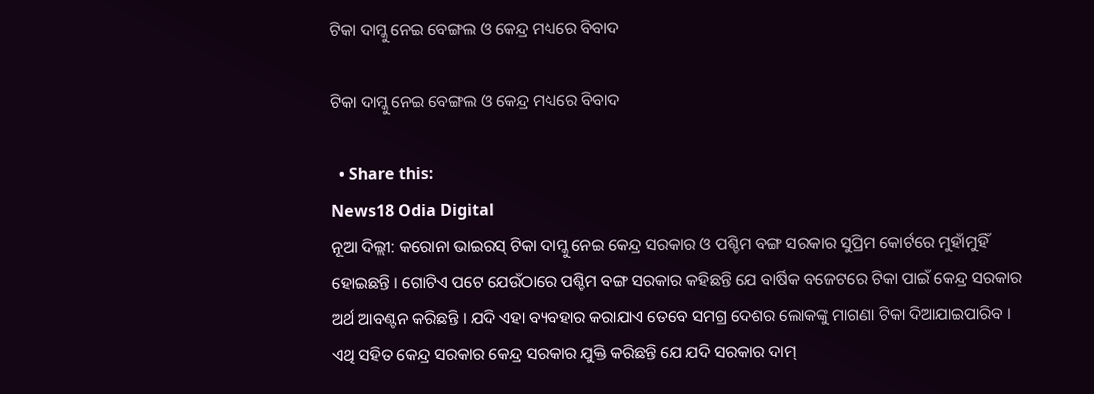ଟିକା ଦାମ୍କୁ ନେଇ ବେଙ୍ଗଲ ଓ କେନ୍ଦ୍ର ମଧ୍ୟରେ ବିବାଦ

ଟିକା ଦାମ୍କୁ ନେଇ ବେଙ୍ଗଲ ଓ କେନ୍ଦ୍ର ମଧ୍ୟରେ ବିବାଦ

  • Share this:
News18 Odia Digital
ନୂଆ ଦିଲ୍ଲୀ: କରୋନା ଭାଇରସ୍ ଟିକା ଦାମ୍କୁ ନେଇ କେନ୍ଦ୍ର ସରକାର ଓ ପଶ୍ଚିମ ବଙ୍ଗ ସରକାର ସୁପ୍ରିମ କୋର୍ଟରେ ମୁହାଁମୁହିଁ ହୋଇଛନ୍ତି । ଗୋଟିଏ ପଟେ ଯେଉଁଠାରେ ପଶ୍ଚିମ ବଙ୍ଗ ସରକାର କହିଛନ୍ତି ଯେ ବାର୍ଷିକ ବଜେଟରେ ଟିକା ପାଇଁ କେନ୍ଦ୍ର ସରକାର ଅର୍ଥ ଆବଣ୍ଟନ କରିଛନ୍ତି । ଯଦି ଏହା ବ୍ୟବହାର କରାଯାଏ ତେବେ ସମଗ୍ର ଦେଶର ଲୋକଙ୍କୁ ମାଗଣା ଟିକା ଦିଆଯାଇପାରିବ । ଏଥି ସହିତ କେନ୍ଦ୍ର ସରକାର କେନ୍ଦ୍ର ସରକାର ଯୁକ୍ତି କରିଛନ୍ତି ଯେ ଯଦି ସରକାର ଦାମ୍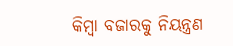କିମ୍ବା ବଜାରକୁ ନିୟନ୍ତ୍ରଣ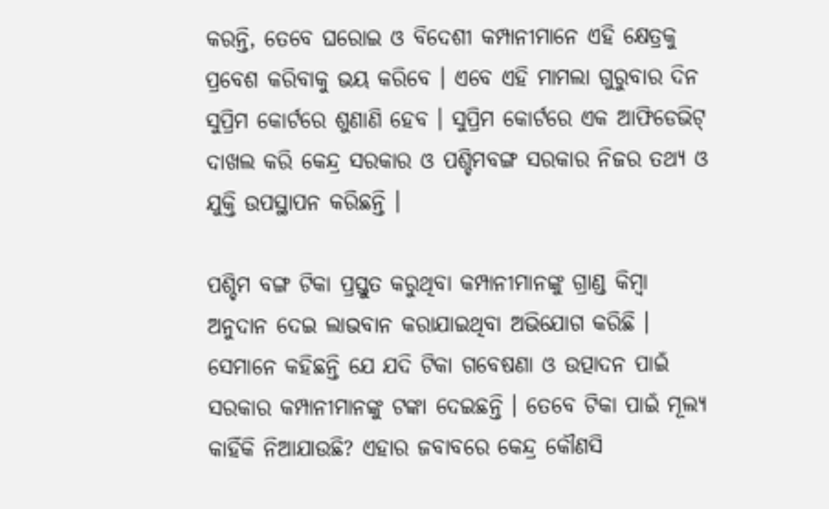କରନ୍ତି, ତେବେ ଘରୋଇ ଓ ବିଦେଶୀ କମ୍ପାନୀମାନେ ଏହି କ୍ଷେତ୍ରକୁ ପ୍ରବେଶ କରିବାକୁ ଭୟ କରିବେ । ଏବେ ଏହି ମାମଲା ଗୁରୁବାର ଦିନ ସୁପ୍ରିମ କୋର୍ଟରେ ଶୁଣାଣି ହେବ । ସୁପ୍ରିମ କୋର୍ଟରେ ଏକ ଆଫିଡେଭିଟ୍ ଦାଖଲ କରି କେନ୍ଦ୍ର ସରକାର ଓ ପଶ୍ଚିମବଙ୍ଗ ସରକାର ନିଜର ତଥ୍ୟ ଓ ଯୁକ୍ତି ଉପସ୍ଥାପନ କରିଛନ୍ତି ।

ପଶ୍ଚିମ ବଙ୍ଗ ଟିକା ପ୍ରସ୍ତୁତ କରୁଥିବା କମ୍ପାନୀମାନଙ୍କୁ ଗ୍ରାଣ୍ଡ କିମ୍ବା ଅନୁଦାନ ଦେଇ ଲାଭବାନ କରାଯାଇଥିବା ଅଭିଯୋଗ କରିଛି । ସେମାନେ କହିଛନ୍ତି ଯେ ଯଦି ଟିକା ଗବେଷଣା ଓ ଉତ୍ପାଦନ ପାଇଁ ସରକାର କମ୍ପାନୀମାନଙ୍କୁ ଟଙ୍କା ଦେଇଛନ୍ତି । ତେବେ ଟିକା ପାଇଁ ମୂଲ୍ୟ କାହିଁକି ନିଆଯାଉଛି? ଏହାର ଜବାବରେ କେନ୍ଦ୍ର କୌଣସି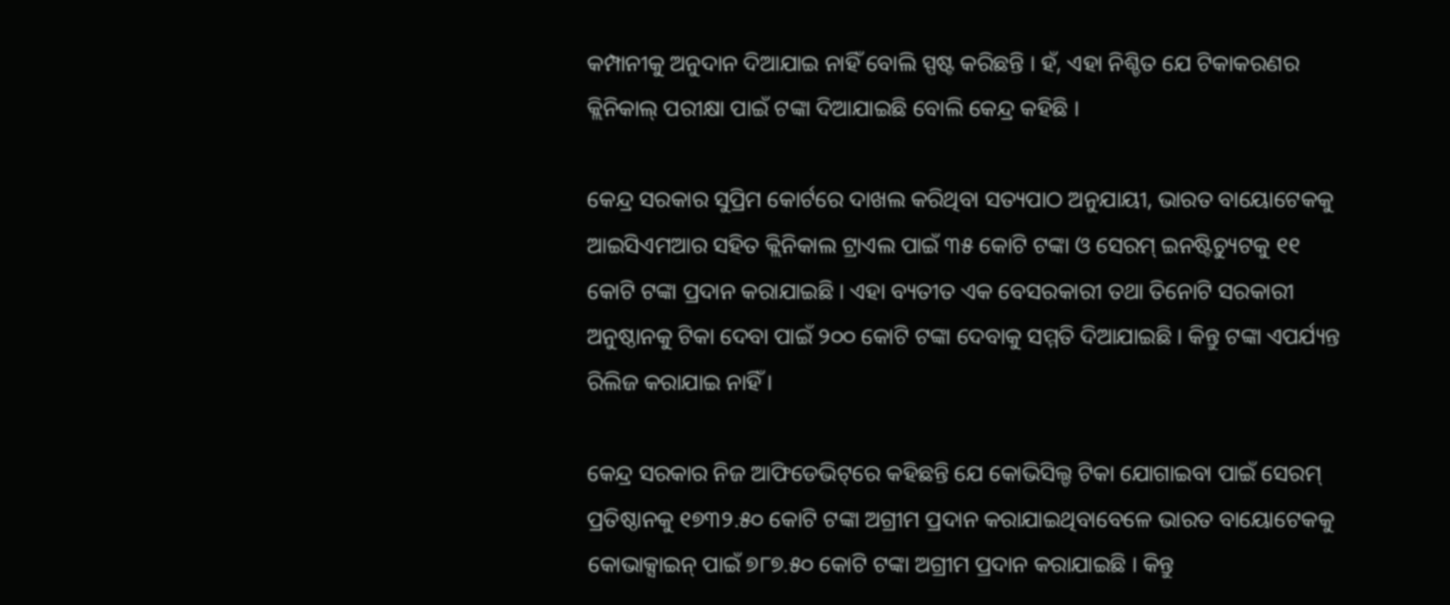କମ୍ପାନୀକୁ ଅନୁଦାନ ଦିଆଯାଇ ନାହିଁ ବୋଲି ସ୍ପଷ୍ଟ କରିଛନ୍ତି । ହଁ, ଏହା ନିଶ୍ଚିତ ଯେ ଟିକାକରଣର କ୍ଲିନିକାଲ୍ ପରୀକ୍ଷା ପାଇଁ ଟଙ୍କା ଦିଆଯାଇଛି ବୋଲି କେନ୍ଦ୍ର କହିଛି ।

କେନ୍ଦ୍ର ସରକାର ସୁପ୍ରିମ କୋର୍ଟରେ ଦାଖଲ କରିଥିବା ସତ୍ୟପାଠ ଅନୁଯାୟୀ, ଭାରତ ବାୟୋଟେକକୁ ଆଇସିଏମଆର ସହିତ କ୍ଲିନିକାଲ ଟ୍ରାଏଲ ପାଇଁ ୩୫ କୋଟି ଟଙ୍କା ଓ ସେରମ୍ ଇନଷ୍ଟିଚ୍ୟୁଟକୁ ୧୧ କୋଟି ଟଙ୍କା ପ୍ରଦାନ କରାଯାଇଛି । ଏହା ବ୍ୟତୀତ ଏକ ବେସରକାରୀ ତଥା ତିନୋଟି ସରକାରୀ ଅନୁଷ୍ଠାନକୁ ଟିକା ଦେବା ପାଇଁ ୨୦୦ କୋଟି ଟଙ୍କା ଦେବାକୁ ସମ୍ମତି ଦିଆଯାଇଛି । କିନ୍ତୁ ଟଙ୍କା ଏପର୍ଯ୍ୟନ୍ତ ରିଲିଜ କରାଯାଇ ନାହିଁ ।

କେନ୍ଦ୍ର ସରକାର ନିଜ ଆଫିଡେଭିଟ୍‌ରେ କହିଛନ୍ତି ଯେ କୋଭିସିଲ୍ଡ ଟିକା ଯୋଗାଇବା ପାଇଁ ସେରମ୍ ପ୍ରତିଷ୍ଠାନକୁ ୧୭୩୨.୫୦ କୋଟି ଟଙ୍କା ଅଗ୍ରୀମ ପ୍ରଦାନ କରାଯାଇଥିବାବେଳେ ଭାରତ ବାୟୋଟେକକୁ କୋଭାକ୍ସାଇନ୍ ପାଇଁ ୭୮୭.୫୦ କୋଟି ଟଙ୍କା ଅଗ୍ରୀମ ପ୍ରଦାନ କରାଯାଇଛି । କିନ୍ତୁ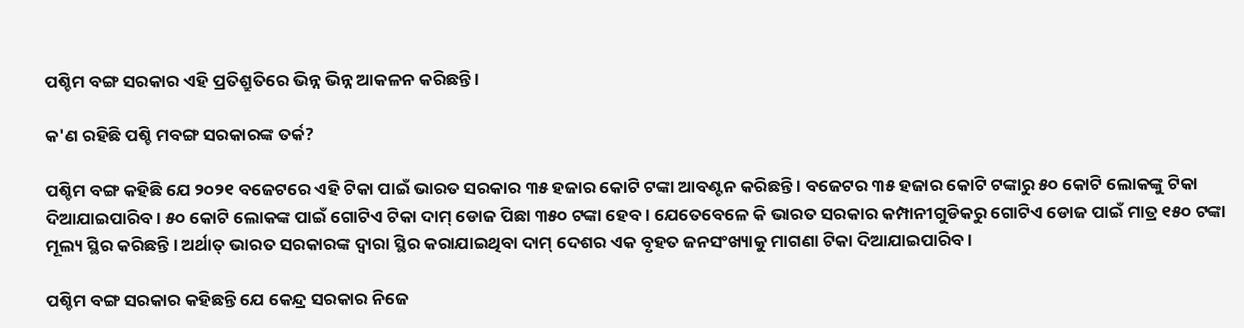ପଶ୍ଚିମ ବଙ୍ଗ ସରକାର ଏହି ପ୍ରତିଶ୍ରୁତିରେ ଭିନ୍ନ ଭିନ୍ନ ଆକଳନ କରିଛନ୍ତି ।

କ'ଣ ରହିଛି ପଶ୍ଚି ମବଙ୍ଗ ସରକାରଙ୍କ ତର୍କ?

ପଶ୍ଚିମ ବଙ୍ଗ କହିଛି ଯେ ୨୦୨୧ ବଜେଟରେ ଏହି ଟିକା ପାଇଁ ଭାରତ ସରକାର ୩୫ ହଜାର କୋଟି ଟଙ୍କା ଆବଣ୍ଟନ କରିଛନ୍ତି । ବଜେଟର ୩୫ ହଜାର କୋଟି ଟଙ୍କାରୁ ୫୦ କୋଟି ଲୋକଙ୍କୁ ଟିକା ଦିଆଯାଇପାରିବ । ୫୦ କୋଟି ଲୋକଙ୍କ ପାଇଁ ଗୋଟିଏ ଟିକା ଦାମ୍ ଡୋଜ ପିଛା ୩୫୦ ଟଙ୍କା ହେବ । ଯେତେବେଳେ କି ଭାରତ ସରକାର କମ୍ପାନୀଗୁଡିକରୁ ଗୋଟିଏ ଡୋଜ ପାଇଁ ମାତ୍ର ୧୫୦ ଟଙ୍କା ମୂଲ୍ୟ ସ୍ଥିର କରିଛନ୍ତି । ଅର୍ଥାତ୍ ଭାରତ ସରକାରଙ୍କ ଦ୍ୱାରା ସ୍ଥିର କରାଯାଇଥିବା ଦାମ୍ ଦେଶର ଏକ ବୃହତ ଜନସଂଖ୍ୟାକୁ ମାଗଣା ଟିକା ଦିଆଯାଇପାରିବ ।

ପଶ୍ଚିମ ବଙ୍ଗ ସରକାର କହିଛନ୍ତି ଯେ କେନ୍ଦ୍ର ସରକାର ନିଜେ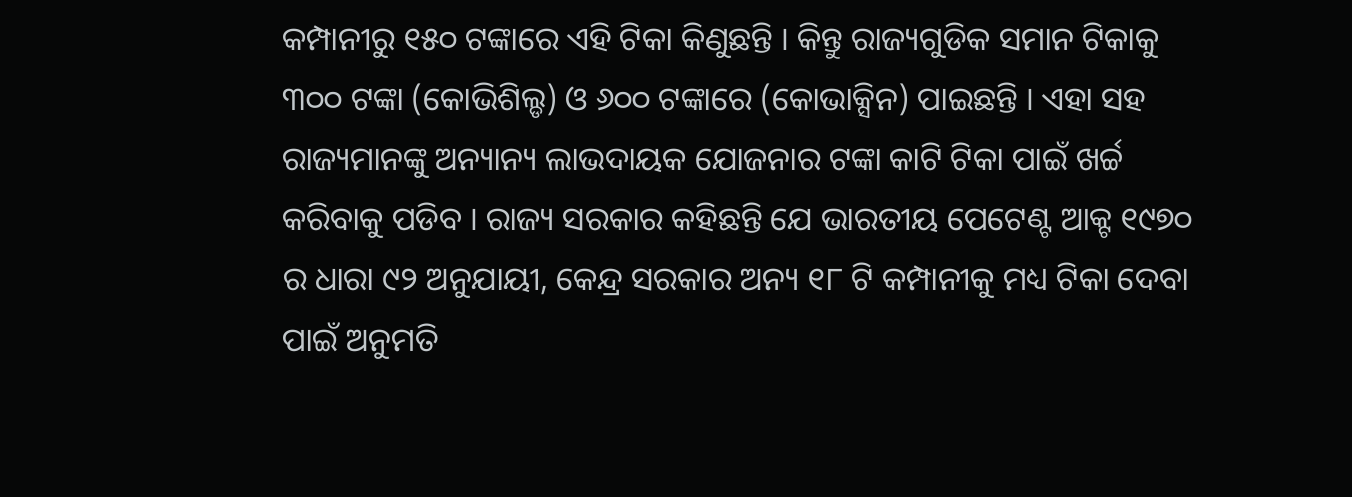କମ୍ପାନୀରୁ ୧୫୦ ଟଙ୍କାରେ ଏହି ଟିକା କିଣୁଛନ୍ତି । କିନ୍ତୁ ରାଜ୍ୟଗୁଡିକ ସମାନ ଟିକାକୁ ୩୦୦ ଟଙ୍କା (କୋଭିଶିଲ୍ଡ) ଓ ୬୦୦ ଟଙ୍କାରେ (କୋଭାକ୍ସିନ) ପାଇଛନ୍ତି । ଏହା ସହ ରାଜ୍ୟମାନଙ୍କୁ ଅନ୍ୟାନ୍ୟ ଲାଭଦାୟକ ଯୋଜନାର ଟଙ୍କା କାଟି ଟିକା ପାଇଁ ଖର୍ଚ୍ଚ କରିବାକୁ ପଡିବ । ରାଜ୍ୟ ସରକାର କହିଛନ୍ତି ଯେ ଭାରତୀୟ ପେଟେଣ୍ଟ ଆକ୍ଟ ୧୯୭୦ ର ଧାରା ୯୨ ଅନୁଯାୟୀ, କେନ୍ଦ୍ର ସରକାର ଅନ୍ୟ ୧୮ ଟି କମ୍ପାନୀକୁ ମଧ୍ୟ ଟିକା ଦେବା ପାଇଁ ଅନୁମତି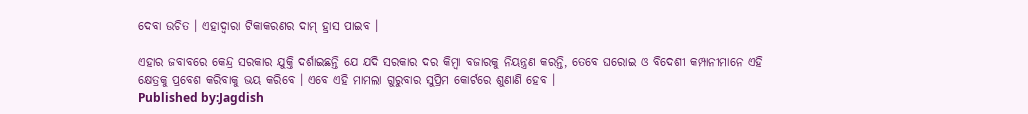ଦେବା ଉଚିତ । ଏହାଦ୍ୱାରା ଟିକାକରଣର ଦାମ୍ ହ୍ରାସ ପାଇବ ।

ଏହାର ଜବାବରେ କେନ୍ଦ୍ର ସରକାର ଯୁକ୍ତି ଦର୍ଶାଇଛନ୍ତି ଯେ ଯଦି ସରକାର ଦର କିମ୍ବା ବଜାରକୁ ନିୟନ୍ତ୍ରଣ କରନ୍ତି, ତେବେ ଘରୋଇ ଓ ବିଦେଶୀ କମ୍ପାନୀମାନେ ଏହି କ୍ଷେତ୍ରକୁ ପ୍ରବେଶ କରିବାକୁ ଭୟ କରିବେ । ଏବେ ଏହି ମାମଲା ଗୁରୁବାର ସୁପ୍ରିମ କୋର୍ଟରେ ଶୁଣାଣି ହେବ ।
Published by:Jagdish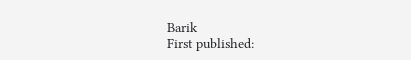Barik
First published: